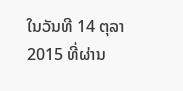ໃນວັນທີ 14 ຕຸລາ 2015 ທີ່ຜ່ານ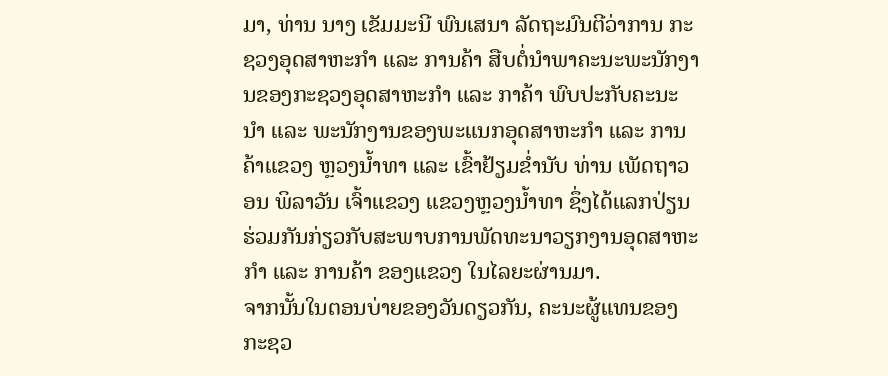ມາ, ທ່ານ ນາງ ເຂັມມະນີ ພົນເສນາ ລັດຖະມົນຕີວ່າການ ກະຊວງອຸດສາຫະກໍາ ແລະ ການຄ້າ ສືບຕໍ່ນໍາພາຄະນະພະນັກງານຂອງກະຊວງອຸດສາຫະກໍາ ແລະ ກາຄ້າ ພົບປະກັບຄະນະນໍາ ແລະ ພະນັກງານຂອງພະແນກອຸດສາຫະກໍາ ແລະ ການຄ້າແຂວງ ຫຼວງນໍ້າທາ ແລະ ເຂົ້າຢ້ຽມຂໍ່ານັບ ທ່ານ ເພັດຖາວອນ ພິລາວັນ ເຈົ້າແຂວງ ແຂວງຫຼວງນໍ້າທາ ຊຶ່ງໄດ້ແລກປ່ຽນຮ່ວມກັນກ່ຽວກັບສະພາບການພັດທະນາວຽກງານອຸດສາຫະກໍາ ແລະ ການຄ້າ ຂອງແຂວງ ໃນໄລຍະຜ່ານມາ.
ຈາກນັ້ນໃນຕອນບ່າຍຂອງວັນດຽວກັນ, ຄະນະຜູ້ແທນຂອງກະຊວ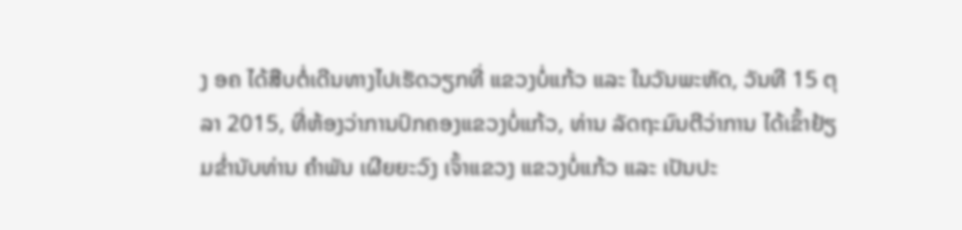ງ ອຄ ໄດ້ສືບຕໍ່ເດີນທາງໄປເຮັດວຽກທີ່ ແຂວງບໍ່ແກ້ວ ແລະ ໃນວັນພະຫັດ, ວັນທີ 15 ຕຸລາ 2015, ທີ່ຫ້ອງວ່າການປົກຄອງແຂວງບໍ່ແກ້ວ, ທ່ານ ລັດຖະມົນຕີວ່າການ ໄດ້ເຂົ້າຢ້ຽມຂໍ່ານັບທ່ານ ຄໍາພັນ ເຜີຍຍະວົງ ເຈົ້າແຂວງ ແຂວງບໍ່ແກ້ວ ແລະ ເປັນປະ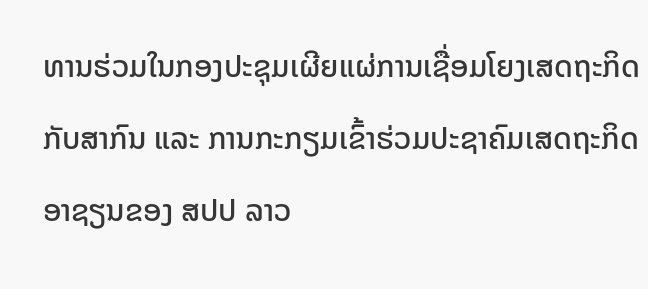ທານຮ່ວມໃນກອງປະຊຸມເຜີຍແຜ່ການເຊື່ອມໂຍງເສດຖະກິດກັບສາກົນ ແລະ ການກະກຽມເຂົ້າຮ່ວມປະຊາຄົມເສດຖະກິດອາຊຽນຂອງ ສປປ ລາວ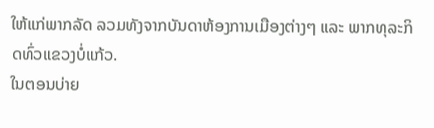ໃຫ້ແກ່ພາກລັດ ລວມທັງຈາກບັນດາຫ້ອງການເມືອງຕ່າງໆ ແລະ ພາກທຸລະກິດທົ່ວແຂວງບໍ່ແກ້ວ.
ໃນຕອນບ່າຍ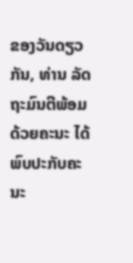ຂອງວັນດຽວກັນ, ທ່ານ ລັດຖະມົນຕີພ້ອມດ້ວຍຄະນະ ໄດ້ພົບປະກັບຄະນະ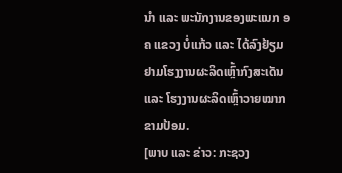ນໍາ ແລະ ພະນັກງານຂອງພະແນກ ອຄ ແຂວງ ບໍ່ແກ້ວ ແລະ ໄດ້ລົງຢ້ຽມຢາມໂຮງງານຜະລິດເຫຼົ້າກົງສະເດັນ ແລະ ໂຮງງານຜະລິດເຫຼົ້າວາຍໝາກຂາມປ້ອມ.
[ພາບ ແລະ ຂ່າວ: ກະຊວງ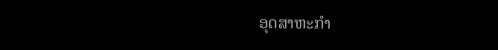ອຸດສາຫະກຳ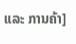ແລະ ການຄ້າ]